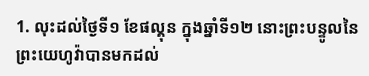1. លុះដល់ថ្ងៃទី១ ខែផល្គុន ក្នុងឆ្នាំទី១២ នោះព្រះបន្ទូលនៃព្រះយេហូវ៉ាបានមកដល់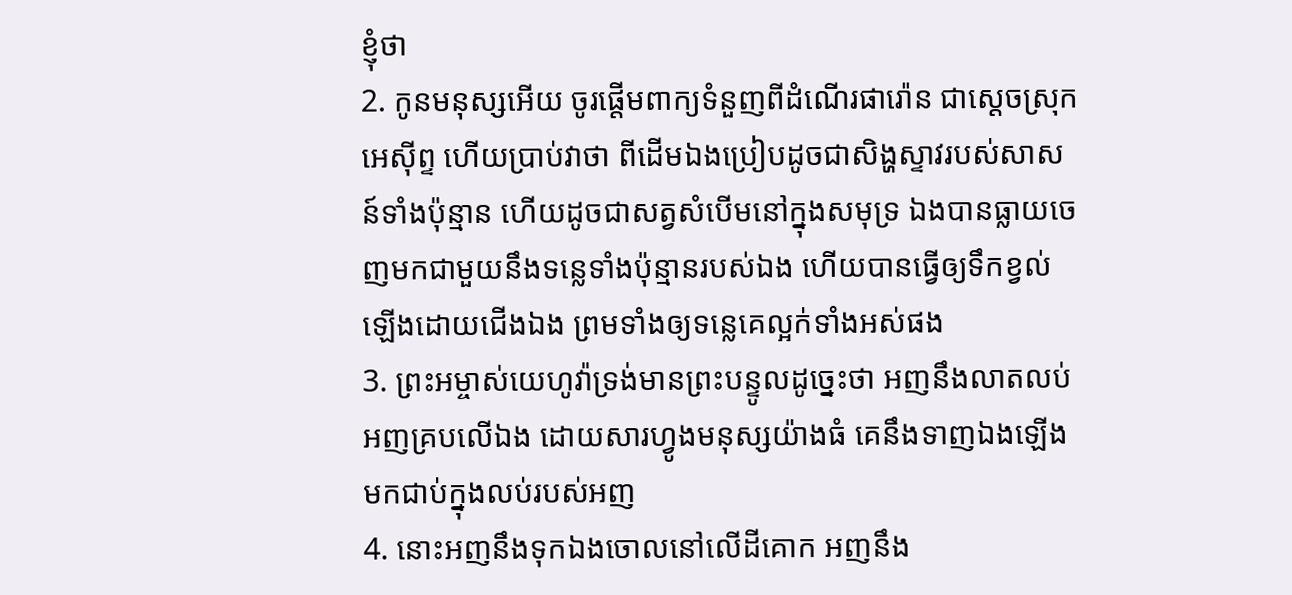ខ្ញុំថា
2. កូនមនុស្សអើយ ចូរផ្តើមពាក្យទំនួញពីដំណើរផារ៉ោន ជាស្តេចស្រុកអេស៊ីព្ទ ហើយប្រាប់វាថា ពីដើមឯងប្រៀបដូចជាសិង្ហស្ទាវរបស់សាសន៍ទាំងប៉ុន្មាន ហើយដូចជាសត្វសំបើមនៅក្នុងសមុទ្រ ឯងបានធ្លាយចេញមកជាមួយនឹងទន្លេទាំងប៉ុន្មានរបស់ឯង ហើយបានធ្វើឲ្យទឹកខ្វល់ឡើងដោយជើងឯង ព្រមទាំងឲ្យទន្លេគេល្អក់ទាំងអស់ផង
3. ព្រះអម្ចាស់យេហូវ៉ាទ្រង់មានព្រះបន្ទូលដូច្នេះថា អញនឹងលាតលប់អញគ្របលើឯង ដោយសារហ្វូងមនុស្សយ៉ាងធំ គេនឹងទាញឯងឡើងមកជាប់ក្នុងលប់របស់អញ
4. នោះអញនឹងទុកឯងចោលនៅលើដីគោក អញនឹង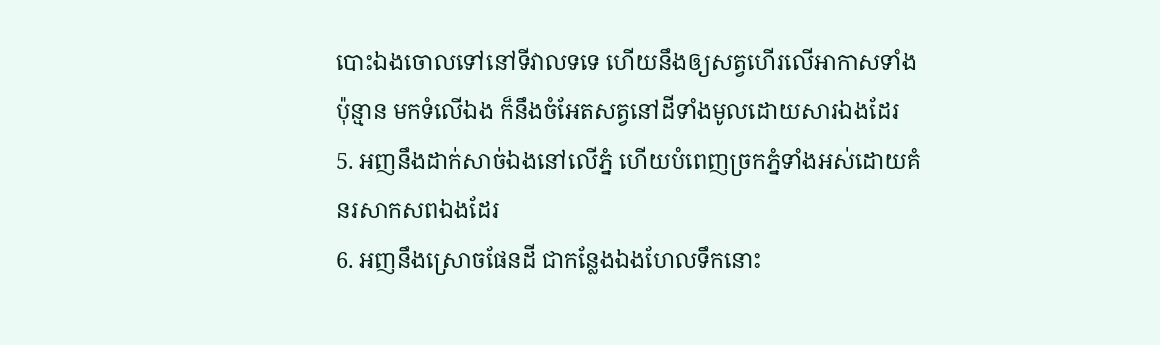បោះឯងចោលទៅនៅទីវាលទទេ ហើយនឹងឲ្យសត្វហើរលើអាកាសទាំងប៉ុន្មាន មកទំលើឯង ក៏នឹងចំអែតសត្វនៅដីទាំងមូលដោយសារឯងដែរ
5. អញនឹងដាក់សាច់ឯងនៅលើភ្នំ ហើយបំពេញច្រកភ្នំទាំងអស់ដោយគំនរសាកសពឯងដែរ
6. អញនឹងស្រោចផែនដី ជាកន្លែងឯងហែលទឹកនោះ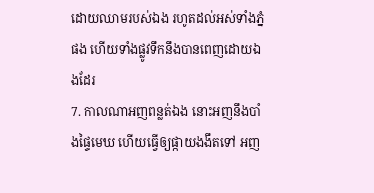ដោយឈាមរបស់ឯង រហូតដល់អស់ទាំងភ្នំផង ហើយទាំងផ្លូវទឹកនឹងបានពេញដោយឯងដែរ
7. កាលណាអញពន្លត់ឯង នោះអញនឹងបាំងផ្ទៃមេឃ ហើយធ្វើឲ្យផ្កាយងងឹតទៅ អញ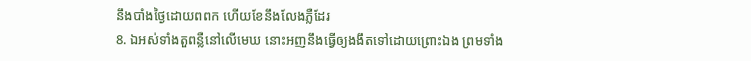នឹងបាំងថ្ងៃដោយពពក ហើយខែនឹងលែងភ្លឺដែរ
8. ឯអស់ទាំងតួពន្លឺនៅលើមេឃ នោះអញនឹងធ្វើឲ្យងងឹតទៅដោយព្រោះឯង ព្រមទាំង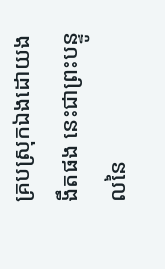គ្របស្រុកឯងដោយងងឹតផង នេះជាព្រះបន្ទូលនៃ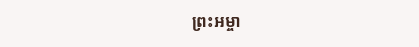ព្រះអម្ចា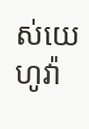ស់យេហូវ៉ា